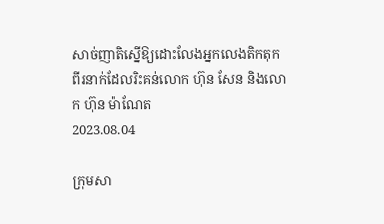សាច់ញាតិស្នើឱ្យដោះលែងអ្នកលេងតិកតុកពីរនាក់ដែលរិះគន់លោក ហ៊ុន សែន និងលោក ហ៊ុន ម៉ាណែត
2023.08.04

ក្រុមសា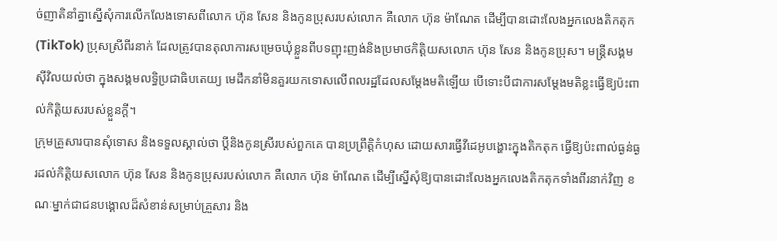ច់ញាតិនាំគ្នាស្នើសុំការលើកលែងទោសពីលោក ហ៊ុន សែន និងកូនប្រុសរបស់លោក គឺលោក ហ៊ុន ម៉ាណែត ដើម្បីបានដោះលែងអ្នកលេងតិកតុក (TikTok) ប្រុសស្រីពីរនាក់ ដែលត្រូវបានតុលាការសម្រេចឃុំខ្លួនពីបទញុះញង់និងប្រមាថកិត្តិយសលោក ហ៊ុន សែន និងកូនប្រុស។ មន្ត្រីសង្គមស៊ីវិលយល់ថា ក្នុងសង្គមលទ្ធិប្រជាធិបតេយ្យ មេដឹកនាំមិនគួរយកទោសលើពលរដ្ឋដែលសម្ដែងមតិឡើយ បើទោះបីជាការសម្ដែងមតិខ្លះធ្វើឱ្យប៉ះពាល់កិត្តិយសរបស់ខ្លួនក្ដី។
ក្រុមគ្រួសារបានសុំទោស និងទទួលស្គាល់ថា ប្ដីនិងកូនស្រីរបស់ពួកគេ បានប្រព្រឹត្តិកំហុស ដោយសារធ្វើវីដេអូបង្ហោះក្នុងតិកតុក ធ្វើឱ្យប៉ះពាល់ធ្ងន់ធ្ងរដល់កិត្តិយសលោក ហ៊ុន សែន និងកូនប្រុសរបស់លោក គឺលោក ហ៊ុន ម៉ាណែត ដើម្បីស្នើសុំឱ្យបានដោះលែងអ្នកលេងតិកតុកទាំងពីរនាក់វិញ ខណៈម្នាក់ជាជនបង្គោលដ៏សំខាន់សម្រាប់គ្រួសារ និង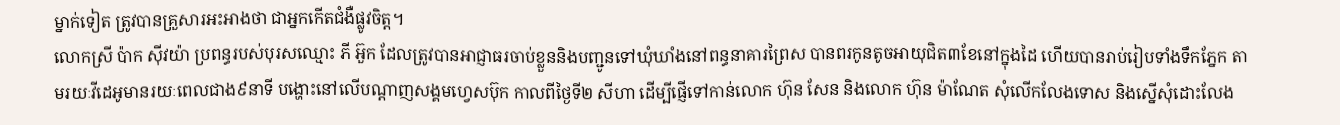ម្នាក់ទៀត ត្រូវបានគ្រួសារអះអាងថា ជាអ្នកកើតជំងឺផ្លូវចិត្ត។
លោកស្រី ប៉ាក ស៊ីវយ៉ា ប្រពន្ធរបស់បុរសឈ្មោះ ភី អ៊ួក ដែលត្រូវបានអាជ្ញាធរចាប់ខ្លួននិងបញ្ជូនទៅឃុំឃាំងនៅពន្ធនាគារព្រៃស បានពរកូនតូចអាយុជិត៣ខែនៅក្នុងដៃ ហើយបានរាប់រៀបទាំងទឹកភ្នែក តាមរយៈវីដេអូមានរយៈពេលជាង៩នាទី បង្ហោះនៅលើបណ្ដាញសង្គមហ្វេសប៊ុក កាលពីថ្ងៃទី២ សីហា ដើម្បីផ្ញើទៅកាន់លោក ហ៊ុន សែន និងលោក ហ៊ុន ម៉ាណែត សុំលើកលែងទោស និងស្នើសុំដោះលែង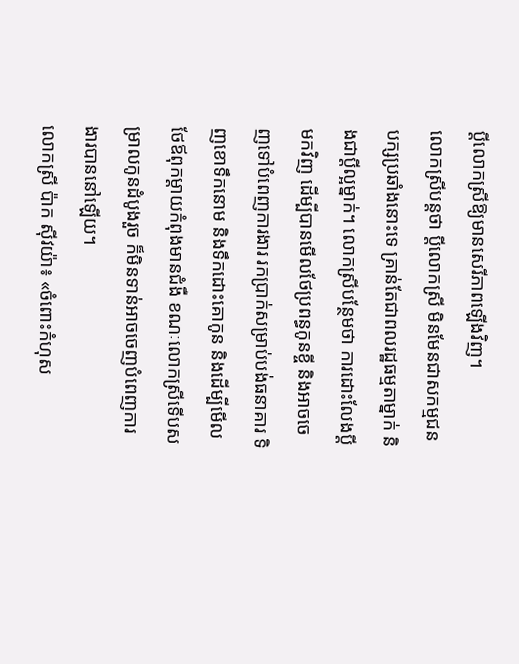ប្ដីលោកស្រីឱ្យមានសេរីភាពឡើងវិញ។
លោកស្រីបន្តថា ប្ដីលោកស្រី មិនមែនជាសកម្មជនបក្សប្រឆាំងនោះទេ គ្រាន់តែជាពលរដ្ឋធម្មតាម្នាក់ និងជាប្ដីល្អម្នាក់។ លោកស្រីបន្ថែមថា ការដោះលែងប្ដីមកវិញ ដើម្បីបានមើលថែប្រពន្ធកូនខ្ចី និងអាចចេញទៅបំពេញការងារ រកប្រាក់សម្រាប់បង់ធនាគារ ទិញខោទឹកនោម និងទឹកដោះគោកូន និងដើម្បីមើលថែឪពុកម្ដាយកំពុងមានជំងឺ ខណៈលោកស្រីទើបសម្រាលកូនដំបូងរួច ក៏មិនទាន់អាចចេញបំពេញការងារបាននៅឡើយ។
លោកស្រី ប៉ាក ស៊ីវយ៉ា៖ «ចំពោះកំហុស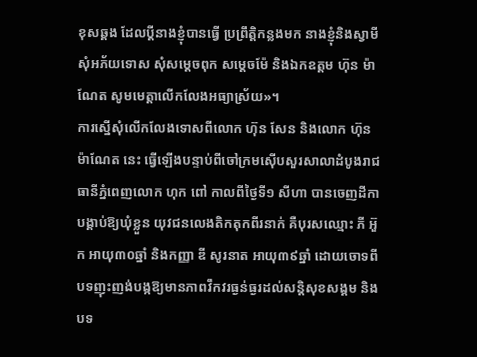ខុសឆ្គង ដែលប្ដីនាងខ្ញុំបានធ្វើ ប្រព្រឹត្តិកន្លងមក នាងខ្ញុំនិងស្វាមី សុំអភ័យទោស សុំសម្ដេចពុក សម្ដេចម៉ែ និងឯកឧត្ដម ហ៊ុន ម៉ាណែត សូមមេត្តាលើកលែងអធ្យាស្រ័យ»។
ការស្នើសុំលើកលែងទោសពីលោក ហ៊ុន សែន និងលោក ហ៊ុន ម៉ាណែត នេះ ធ្វើឡើងបន្ទាប់ពីចៅក្រមស៊ើបសួរសាលាដំបូងរាជធានីភ្នំពេញលោក ហុក ពៅ កាលពីថ្ងៃទី១ សីហា បានចេញដីកាបង្គាប់ឱ្យឃុំខ្លួន យុវជនលេងតិកតុកពីរនាក់ គឺបុរសឈ្មោះ ភី អ៊ួក អាយុ៣០ឆ្នាំ និងកញ្ញា ឌី សូរនាត អាយុ៣៩ឆ្នាំ ដោយចោទពីបទញុះញង់បង្កឱ្យមានភាពវឹកវរធ្ងន់ធ្ងរដល់សន្តិសុខសង្គម និងបទ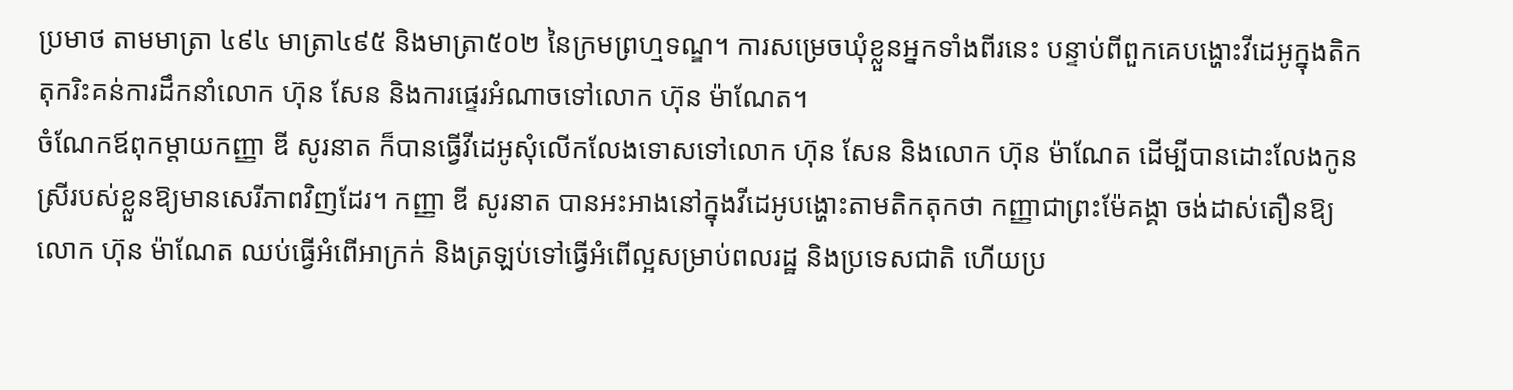ប្រមាថ តាមមាត្រា ៤៩៤ មាត្រា៤៩៥ និងមាត្រា៥០២ នៃក្រមព្រហ្មទណ្ឌ។ ការសម្រេចឃុំខ្លួនអ្នកទាំងពីរនេះ បន្ទាប់ពីពួកគេបង្ហោះវីដេអូក្នុងតិកតុករិះគន់ការដឹកនាំលោក ហ៊ុន សែន និងការផ្ទេរអំណាចទៅលោក ហ៊ុន ម៉ាណែត។
ចំណែកឪពុកម្ដាយកញ្ញា ឌី សូរនាត ក៏បានធ្វើវីដេអូសុំលើកលែងទោសទៅលោក ហ៊ុន សែន និងលោក ហ៊ុន ម៉ាណែត ដើម្បីបានដោះលែងកូនស្រីរបស់ខ្លួនឱ្យមានសេរីភាពវិញដែរ។ កញ្ញា ឌី សូរនាត បានអះអាងនៅក្នុងវីដេអូបង្ហោះតាមតិកតុកថា កញ្ញាជាព្រះម៉ែគង្គា ចង់ដាស់តឿនឱ្យលោក ហ៊ុន ម៉ាណែត ឈប់ធ្វើអំពើអាក្រក់ និងត្រឡប់ទៅធ្វើអំពើល្អសម្រាប់ពលរដ្ឋ និងប្រទេសជាតិ ហើយប្រ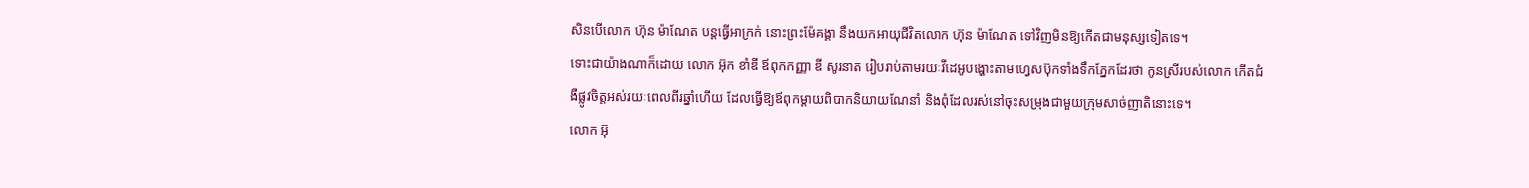សិនបើលោក ហ៊ុន ម៉ាណែត បន្តធ្វើអាក្រក់ នោះព្រះម៉ែគង្គា នឹងយកអាយុជីវិតលោក ហ៊ុន ម៉ាណែត ទៅវិញមិនឱ្យកើតជាមនុស្សទៀតទេ។
ទោះជាយ៉ាងណាក៏ដោយ លោក អ៊ុក ខាំឌី ឪពុកកញ្ញា ឌី សូរនាត រៀបរាប់តាមរយៈវីដេអូបង្ហោះតាមហ្វេសប៊ុកទាំងទឹកភ្នែកដែរថា កូនស្រីរបស់លោក កើតជំងឺផ្លូវចិត្តអស់រយៈពេលពីរឆ្នាំហើយ ដែលធ្វើឱ្យឪពុកម្ដាយពិបាកនិយាយណែនាំ និងពុំដែលរស់នៅចុះសម្រុងជាមួយក្រុមសាច់ញាតិនោះទេ។
លោក អ៊ុ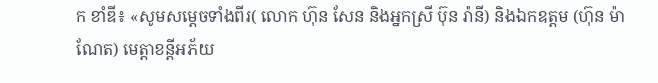ក ខាំឌី៖ «សូមសម្ដេចទាំងពីរ( លោក ហ៊ុន សែន និងអ្នកស្រី ប៊ុន រ៉ានី) និងឯកឧត្ដម (ហ៊ុន ម៉ាណែត) មេត្តាខន្តីអភ័យ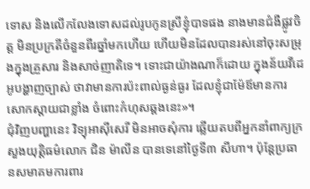ទោស និងលើកលែងទោសដល់រូបកូនស្រីខ្ញុំបាទផង នាងមានជំងឺផ្លូវចិត្ត មិនប្រក្រតីចំនួនពីរឆ្នាំមកហើយ ហើយមិនដែលបានរស់នៅចុះសម្រុងក្នុងគ្រួសារ និងសាច់ញាតិទេ។ ទោះជាយ៉ាងណាក៏ដោយ ក្នុងន័យវីដេអូបង្ហាញច្បាស់ ថាវាមានការប៉ះពាល់ធ្ងន់ធ្ងរ ដែលខ្ញុំជាម៉ែឪមានការសោកស្ដាយជាខ្លាំង ចំពោះកំហុសឆ្គងនេះ»។
ជុំវិញបញ្ហានេះ វិទ្យុអាស៊ីសេរី មិនអាចសុំការ ឆ្លើយតបពីអ្នកនាំពាក្យក្រសួងយុត្តិធម៌លោក ជិន ម៉ាលីន បានទេនៅថ្ងៃទី៣ សីហា។ ប៉ុន្តែប្រធានសមាគមការពារ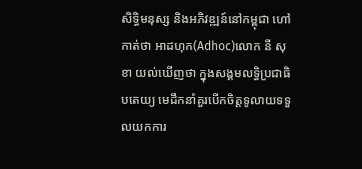សិទ្ធិមនុស្ស និងអភិវឌ្ឍន៍នៅកម្ពុជា ហៅកាត់ថា អាដហុក(Adhoc)លោក នី សុខា យល់ឃើញថា ក្នុងសង្គមលទ្ធិប្រជាធិបតេយ្យ មេដឹកនាំគួរបើកចិត្តទូលាយទទួលយកការ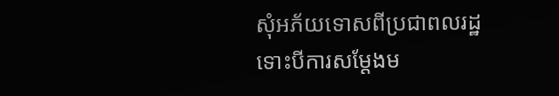សុំអភ័យទោសពីប្រជាពលរដ្ឋ ទោះបីការសម្ដែងម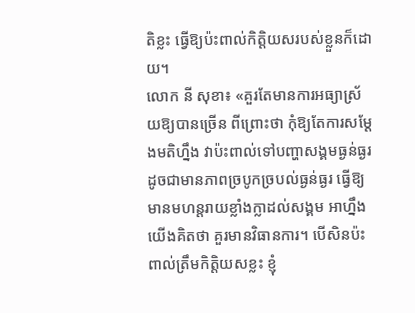តិខ្លះ ធ្វើឱ្យប៉ះពាល់កិត្តិយសរបស់ខ្លួនក៏ដោយ។
លោក នី សុខា៖ «គួរតែមានការអធ្យាស្រ័យឱ្យបានច្រើន ពីព្រោះថា កុំឱ្យតែការសម្ដែងមតិហ្នឹង វាប៉ះពាល់ទៅបញ្ហាសង្គមធ្ងន់ធ្ងរ ដូចជាមានភាពច្របូកច្របល់ធ្ងន់ធ្ងរ ធ្វើឱ្យមានមហន្តរាយខ្លាំងក្លាដល់សង្គម អាហ្នឹងយើងគិតថា គួរមានវិធានការ។ បើសិនប៉ះពាល់ត្រឹមកិត្តិយសខ្លះ ខ្ញុំ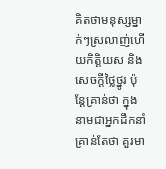គិតថាមនុស្សម្នាក់ៗស្រលាញ់ហើយកិត្តិយស និងសេចក្ដីថ្លៃថ្នូរ ប៉ុន្តែគ្រាន់ថា ក្នុងនាមជាអ្នកដឹកនាំ គ្រាន់តែថា គួរមា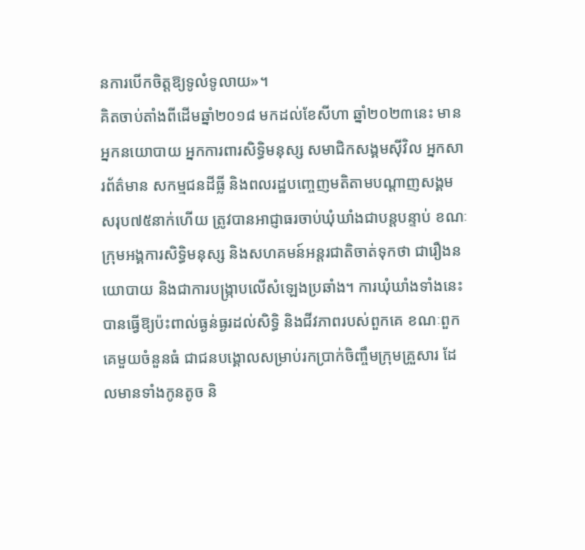នការបើកចិត្តឱ្យទូលំទូលាយ»។
គិតចាប់តាំងពីដើមឆ្នាំ២០១៨ មកដល់ខែសីហា ឆ្នាំ២០២៣នេះ មានអ្នកនយោបាយ អ្នកការពារសិទ្ធិមនុស្ស សមាជិកសង្គមស៊ីវិល អ្នកសារព័ត៌មាន សកម្មជនដីធ្លី និងពលរដ្ឋបញ្ចេញមតិតាមបណ្ដាញសង្គមសរុប៧៥នាក់ហើយ ត្រូវបានអាជ្ញាធរចាប់ឃុំឃាំងជាបន្តបន្ទាប់ ខណៈក្រុមអង្គការសិទ្ធិមនុស្ស និងសហគមន៍អន្តរជាតិចាត់ទុកថា ជារឿងនយោបាយ និងជាការបង្ក្រាបលើសំឡេងប្រឆាំង។ ការឃុំឃាំងទាំងនេះ បានធ្វើឱ្យប៉ះពាល់ធ្ងន់ធ្ងរដល់សិទ្ធិ និងជីវភាពរបស់ពួកគេ ខណៈពួកគេមួយចំនួនធំ ជាជនបង្គោលសម្រាប់រកប្រាក់ចិញ្ចឹមក្រុមគ្រួសារ ដែលមានទាំងកូនតូច និ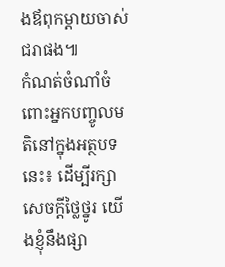ងឪពុកម្ដាយចាស់ជរាផង៕
កំណត់ចំណាំចំពោះអ្នកបញ្ចូលមតិនៅក្នុងអត្ថបទនេះ៖ ដើម្បីរក្សាសេចក្ដីថ្លៃថ្នូរ យើងខ្ញុំនឹងផ្សា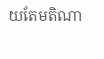យតែមតិណា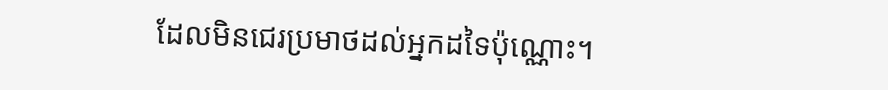ដែលមិនជេរប្រមាថដល់អ្នកដទៃប៉ុណ្ណោះ។